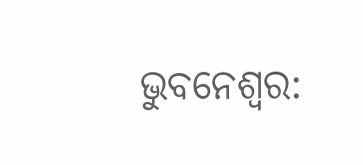ଭୁବନେଶ୍ୱର: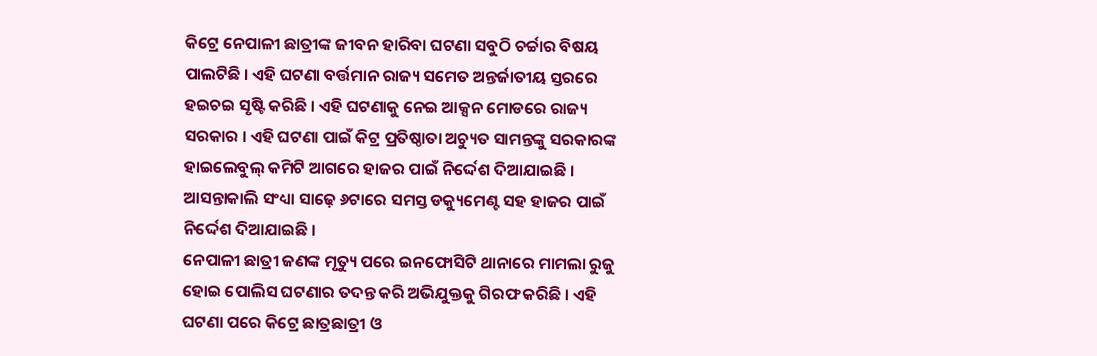କିଟ୍ରେ ନେପାଳୀ ଛାତ୍ରୀଙ୍କ ଜୀବନ ହାରିବା ଘଟଣା ସବୁଠି ଚର୍ଚ୍ଚାର ବିଷୟ ପାଲଟିଛି । ଏହି ଘଟଣା ବର୍ତ୍ତମାନ ରାଜ୍ୟ ସମେତ ଅନ୍ତର୍ଜାତୀୟ ସ୍ତରରେ ହଇଚଇ ସୃଷ୍ଟି କରିଛି । ଏହି ଘଟଣାକୁ ନେଇ ଆକ୍ସନ ମୋଡରେ ରାଜ୍ୟ ସରକାର । ଏହି ଘଟଣା ପାଇଁ କିଟ୍ର ପ୍ରତିଷ୍ଠାତା ଅଚ୍ୟୁତ ସାମନ୍ତଙ୍କୁ ସରକାରଙ୍କ ହାଇଲେବୁଲ୍ କମିଟି ଆଗରେ ହାଜର ପାଇଁ ନିର୍ଦ୍ଦେଶ ଦିଆଯାଇଛି । ଆସନ୍ତାକାଲି ସଂଧ୍ୟା ସାଢ଼େ ୬ଟାରେ ସମସ୍ତ ଡକ୍ୟୁମେଣ୍ଟ ସହ ହାଜର ପାଇଁ ନିର୍ଦ୍ଦେଶ ଦିଆଯାଇଛି ।
ନେପାଳୀ ଛାତ୍ରୀ ଜଣଙ୍କ ମୃତ୍ୟୁ ପରେ ଇନଫୋସିଟି ଥାନାରେ ମାମଲା ରୁଜୁ ହୋଇ ପୋଲିସ ଘଟଣାର ତଦନ୍ତ କରି ଅଭିଯୁକ୍ତକୁ ଗିରଫ କରିଛି । ଏହି ଘଟଣା ପରେ କିଟ୍ରେ ଛାତ୍ରଛାତ୍ରୀ ଓ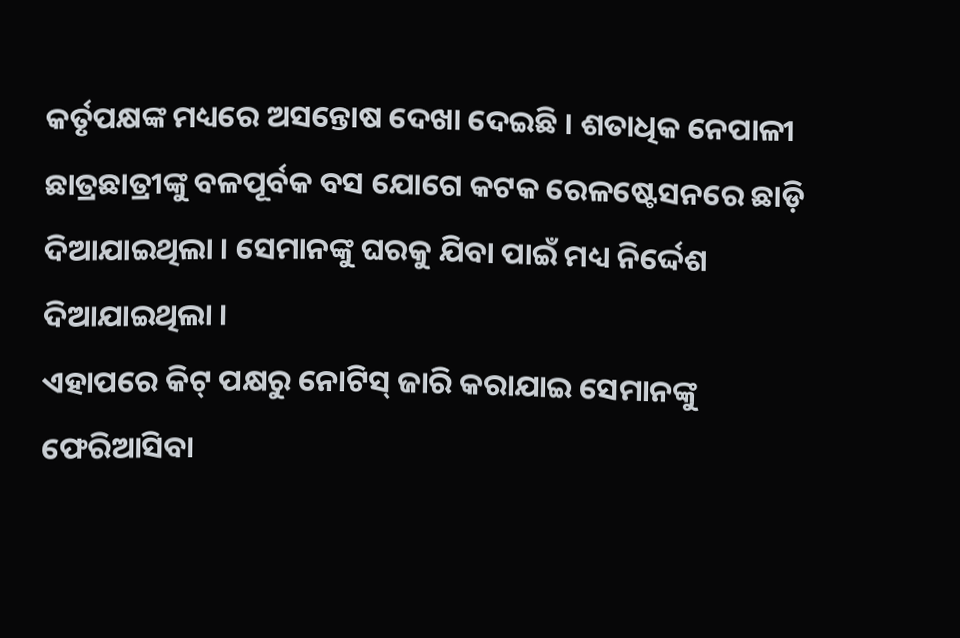କର୍ତୃପକ୍ଷଙ୍କ ମଧ୍ୟରେ ଅସନ୍ତୋଷ ଦେଖା ଦେଇଛି । ଶତାଧିକ ନେପାଳୀ ଛାତ୍ରଛାତ୍ରୀଙ୍କୁ ବଳପୂର୍ବକ ବସ ଯୋଗେ କଟକ ରେଳଷ୍ଟେସନରେ ଛାଡ଼ି ଦିଆଯାଇଥିଲା । ସେମାନଙ୍କୁ ଘରକୁ ଯିବା ପାଇଁ ମଧ୍ୟ ନିର୍ଦ୍ଦେଶ ଦିଆଯାଇଥିଲା ।
ଏହାପରେ କିଟ୍ ପକ୍ଷରୁ ନୋଟିସ୍ ଜାରି କରାଯାଇ ସେମାନଙ୍କୁ ଫେରିଆସିବା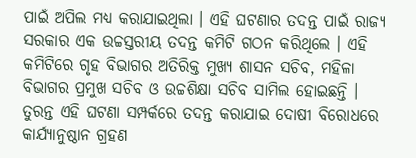ପାଇଁ ଅପିଲ ମଧ୍ୟ କରାଯାଇଥିଲା । ଏହି ଘଟଣାର ତଦନ୍ତ ପାଇଁ ରାଜ୍ୟ ସରକାର ଏକ ଉଚ୍ଚସ୍ତରୀୟ ତଦନ୍ତ କମିଟି ଗଠନ କରିଥିଲେ । ଏହି କମିଟିରେ ଗୃହ ବିଭାଗର ଅତିରିକ୍ତ ମୁଖ୍ୟ ଶାସନ ସଚିବ, ମହିଳା ବିଭାଗର ପ୍ରମୁଖ ସଚିବ ଓ ଉଚ୍ଚଶିକ୍ଷା ସଚିବ ସାମିଲ ହୋଇଛନ୍ତି । ତୁରନ୍ତ ଏହି ଘଟଣା ସମ୍ପର୍କରେ ତଦନ୍ତ କରାଯାଇ ଦୋଷୀ ବିରୋଧରେ କାର୍ଯ୍ୟାନୁଷ୍ଠାନ ଗ୍ରହଣ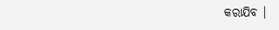କରାଯିବ ।